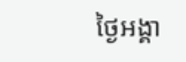ថ្ងៃអង្គា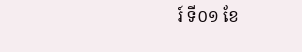រ៍ ទី០១ ខែ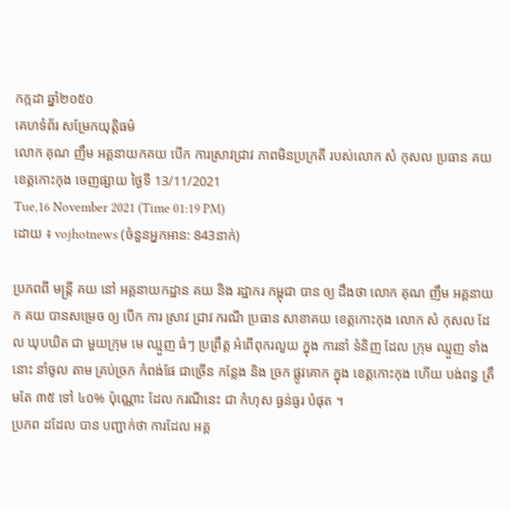កក្កដា ឆ្នាំ២០៥០
គេហទំព័រ សម្រែកយុត្តិធម៌
លោក គុណ ញឹម អគ្គនាយកគយ បើក ការស្រាវជ្រាវ ភាពមិនប្រក្រតី របស់លោក សំ កុសល ប្រធាន គយ ខេត្តកោះកុង ចេញផ្សាយ ថ្ងៃទី 13/11/2021
Tue,16 November 2021 (Time 01:19 PM)
ដោយ ៖ vojhotnews (ចំនួនអ្នកអាន: 843នាក់)

ប្រភពពី មន្ត្រី គយ នៅ អគ្គនាយកដ្ឋាន គយ និង រដ្ឋាករ កម្ពុជា បាន ឲ្យ ដឹងថា លោក គុណ ញឹម អគ្គនាយក គយ បានសម្រេច ឲ្យ បើក ការ ស្រាវ ជ្រាវ ករណី ប្រធាន សាខាគយ ខេត្តកោះកុង លោក សំ កុសល ដែល ឃុបឃិត ជា មួយក្រុម មេ ឈ្មួញ ធំៗ ប្រព្រឹត្ត អំពើពុករលួយ ក្នុង ការនាំ ទំនិញ ដែល ក្រុម ឈ្មួញ ទាំងនោះ នាំចូល តាម គ្រប់ច្រក កំពង់ផែ ជាច្រើន កន្លែង និង ច្រក ផ្លូវគោក ក្នុង ខេត្តកោះកុង ហើយ បង់ពន្ធ ត្រឹមតែ ៣៥ ទៅ ៤០% ប៉ុណ្ណោះ ដែល ករណីនេះ ជា កំហុស ធ្ងន់ធ្ងរ បំផុត ។
ប្រភព ដដែល បាន បញ្ជាក់ថា ការដែល អគ្គ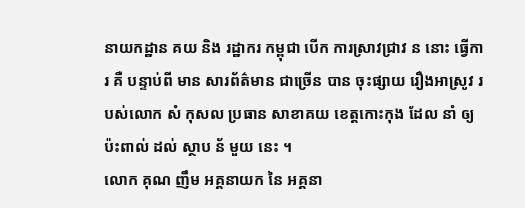នាយកដ្ឋាន គយ និង រដ្ឋាករ កម្ពុជា បើក ការស្រាវជ្រាវ ន នោះ ធ្វើការ គឺ បន្ទាប់ពី មាន សារព័ត៌មាន ជាច្រើន បាន ចុះផ្សាយ រឿងអាស្រូវ របស់លោក សំ កុសល ប្រធាន សាខាគយ ខេត្តកោះកុង ដែល នាំ ឲ្យ ប៉ះពាល់ ដល់ ស្ថាប ន័ មួយ នេះ ។
លោក គុណ ញឹម អគ្គនាយក នៃ អគ្គនា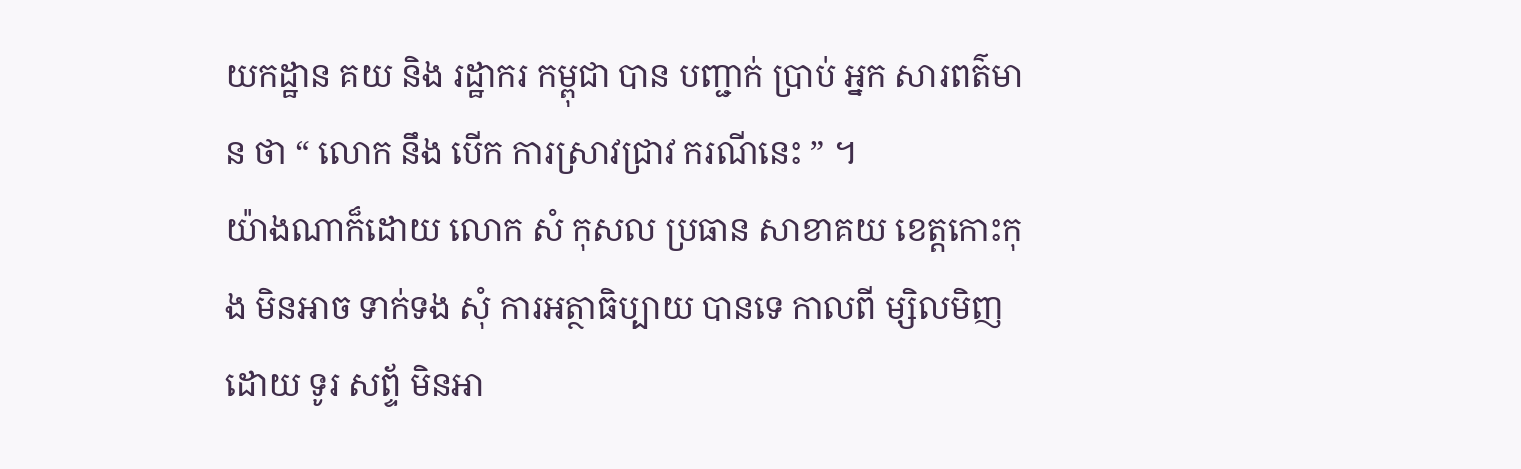យកដ្ឋាន គយ និង រដ្ឋាករ កម្ពុជា បាន បញ្ជាក់ ប្រាប់ អ្នក សារពត៌មាន ថា “ លោក នឹង បើក ការស្រាវជ្រាវ ករណីនេះ ” ។
យ៉ាងណាក៏ដោយ លោក សំ កុសល ប្រធាន សាខាគយ ខេត្តកោះកុង មិនអាច ទាក់ទង សុំ ការអត្ថាធិប្បាយ បានទេ កាលពី ម្សិលមិញ ដោយ ទូរ សព្ទ័ មិនអា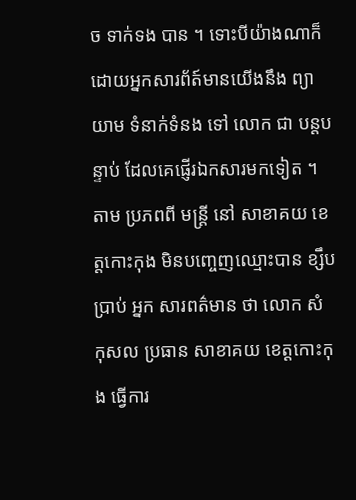ច ទាក់ទង បាន ។ ទោះបីយ៉ាងណាក៏ដោយអ្នកសារព័ត៍មានយើងនឹង ព្យាយាម ទំនាក់ទំនង ទៅ លោក ជា បន្តបន្ទាប់ ដែលគេផ្ញើរឯកសារមកទៀត ។
តាម ប្រភពពី មន្ត្រី នៅ សាខាគយ ខេត្តកោះកុង មិនបញ្ចេញឈ្មោះបាន ខ្សឹបប្រាប់ អ្នក សារពត៌មាន ថា លោក សំ កុសល ប្រធាន សាខាគយ ខេត្តកោះកុង ធ្វើការ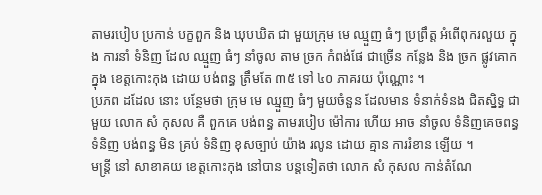តាមរបៀប ប្រកាន់ បក្ខពួក និង ឃុបឃិត ជា មួយក្រុម មេ ឈ្មួញ ធំៗ ប្រព្រឹត្ត អំពើពុករលួយ ក្នុង ការនាំ ទំនិញ ដែល ឈ្មួញ ធំៗ នាំចូល តាម ច្រក កំពង់ផែ ជាច្រើន កន្លែង និង ច្រក ផ្លូវគោក ក្នុង ខេត្តកោះកុង ដោយ បង់ពន្ធ ត្រឹមតែ ៣៥ ទៅ ៤០ ភាគរយ ប៉ុណ្ណោះ ។
ប្រភព ដដែល នោះ បន្ថែមថា ក្រុម មេ ឈ្មួញ ធំៗ មួយចំនួន ដែលមាន ទំនាក់ទំនង ជិតស្និទ្ធ ជាមួយ លោក សំ កុសល គឺ ពួកគេ បង់ពន្ធ តាមរបៀប ម៉ៅការ ហើយ អាច នាំចូល ទំនិញគេចពន្ធ ទំនិញ បង់ពន្ធ មិន គ្រប់ ទំនិញ ខុសច្បាប់ យ៉ាង រលូន ដោយ គ្មាន ការរំខាន ឡើយ ។
មន្ត្រី នៅ សាខាគយ ខេត្តកោះកុង នៅបាន បន្តទៀតថា លោក សំ កុសល កាន់តំណែ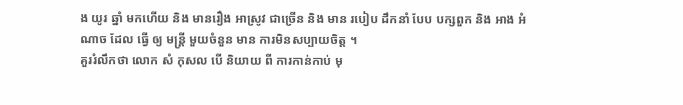ង យូរ ឆ្នាំ មកហើយ និង មានរឿង អាស្រូវ ជាច្រើន និង មាន របៀប ដឹកនាំ បែប បក្សពួក និង អាង អំណាច ដែល ធ្វើ ឲ្យ មន្ត្រី មួយចំនួន មាន ការមិនសប្បាយចិត្ត ។
គួររំលឹកថា លោក សំ កុសល បើ និយាយ ពី ការកាន់កាប់ មុ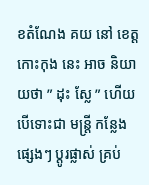ខតំណែង គយ នៅ ខេត្តកោះកុង នេះ អាច និយាយថា ” ដុះ ស្លែ ” ហើយ បើទោះជា មន្ត្រី កន្លែង ផ្សេងៗ ប្តូរផ្លាស់ គ្រប់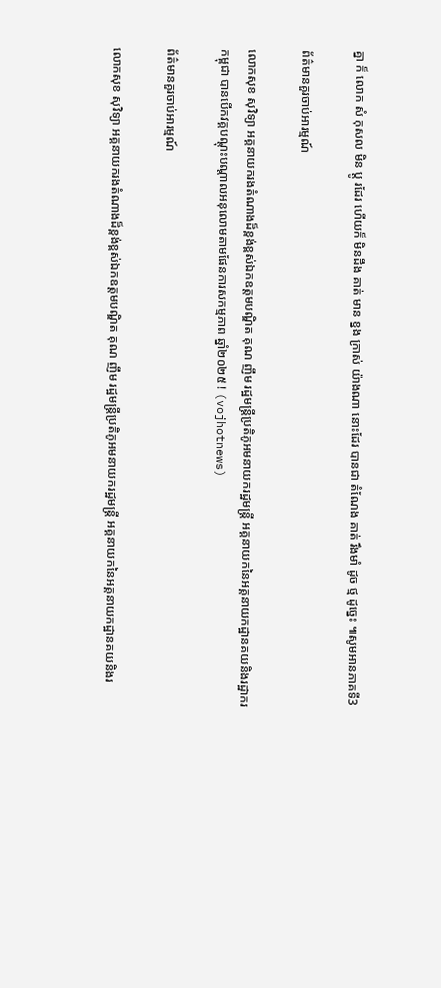គ្នា ក៏ លោក សំ កុសល មិន ប្តូ រដែរ ហើយក៏ មិនដឹង គាត់ មាន ខ្នង ក្រាស់ យ៉ាងណា នោះដែរ បានជា តំណែង គាត់ រឹងមាំ ដូច ថ្ម ដូច្នេះ ៕សូមអានភាគទី3

ព័ត៌មានគួរចាប់អារម្មណ៍

លោកសុខ សុវិទ្យា អគ្គនាយករងតំណាងដ៏ខ្ពង់ខ្ពស់ឯកឧត្តមបណ្ឌិត គុណ ញឹម រដ្ឋមន្ត្រីប្រតិភូអមនាយករដ្ឋមន្ត្រី អគ្គនាយកនៃអគ្គនាយកដ្ឋានគយនិងរដ្ឋាករកម្ពុជា បានបើកវគ្គបណ្តុះបណ្តាលអនុលោមតាមផែនការសកម្មភាព ឆ្នាំ២០២៥ ! (vojhotnews)

ព័ត៌មានគួរចាប់អារម្មណ៍

លោកសុខ សុវិទ្យា អគ្គនាយករងតំណាងដ៏ខ្ពង់ខ្ពស់ឯកឧត្តមបណ្ឌិត គុណ ញឹម រដ្ឋមន្ត្រីប្រតិភូអមនាយករដ្ឋមន្ត្រី អគ្គនាយកនៃអគ្គនាយកដ្ឋានគយនិងរ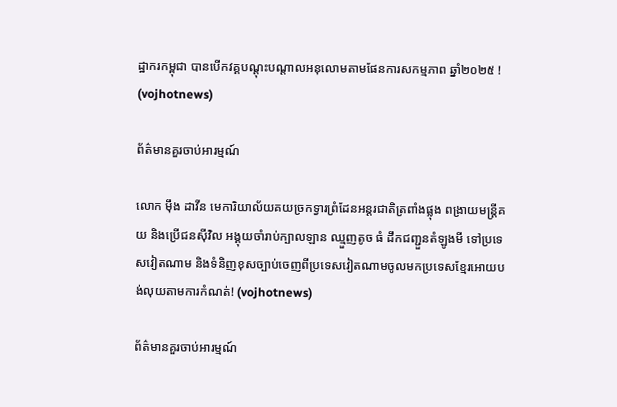ដ្ឋាករកម្ពុជា បានបើកវគ្គបណ្តុះបណ្តាលអនុលោមតាមផែនការសកម្មភាព ឆ្នាំ២០២៥ ! (vojhotnews)

ព័ត៌មានគួរចាប់អារម្មណ៍

លោក ម៉ឹង ដាវីន មេការិយាល័យគយច្រកទ្វារព្រំដែនអន្តរជាតិត្រពាំងផ្លុង ពង្រាយមន្ត្រីគយ និងប្រើជនសុីវិល អង្គុយចាំរាប់ក្បាលឡាន ឈ្មួញតូច ធំ ដឹកជញ្ជួនតំឡូងមី ទៅប្រទេសវៀតណាម និងទំនិញខុសច្បាប់ចេញពីប្រទេសវៀតណាមចូលមកប្រទេសខ្មែរអោយបង់លុយតាមការកំណត់! (vojhotnews)

ព័ត៌មានគួរចាប់អារម្មណ៍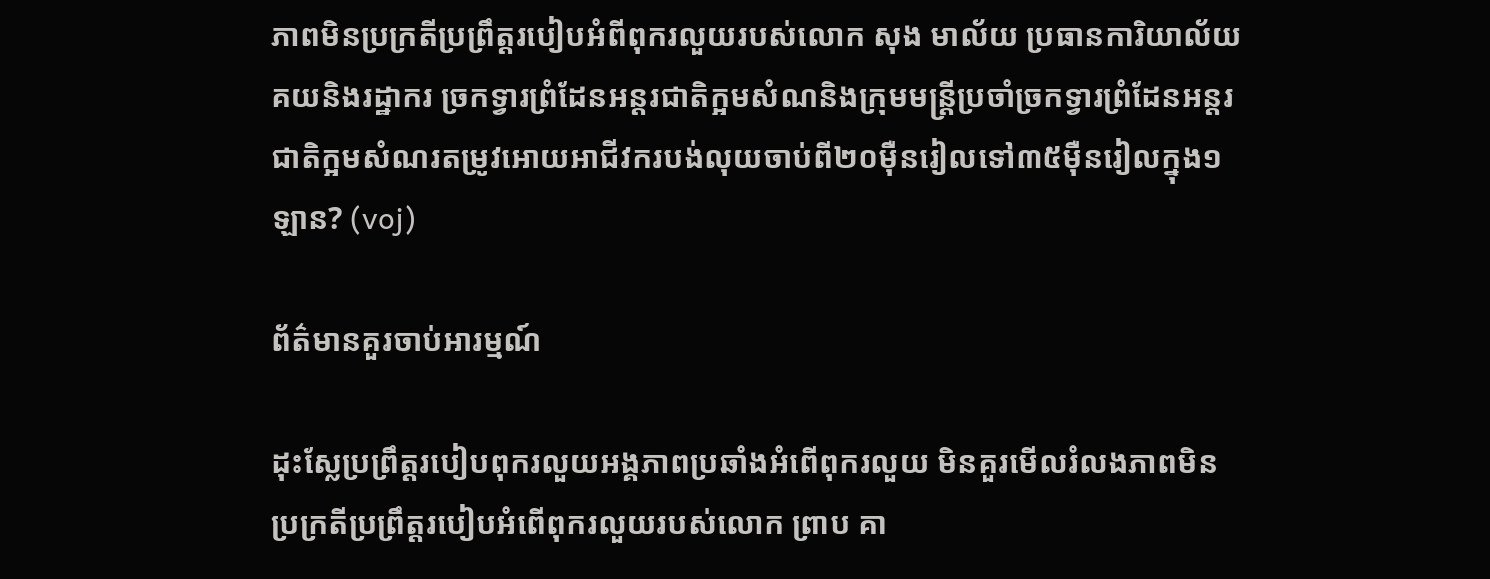ភាពមិនប្រក្រតីប្រព្រឹត្តរបៀបអំពីពុករលួយរបស់លោក សុង មាល័យ ប្រធានការិយាល័យ គយនិងរដ្ឋាករ ច្រកទ្វារព្រំដែនអន្តរជាតិក្អមសំណនិងក្រុមមន្ត្រីប្រចាំច្រកទ្វារព្រំដែនអន្តរជាតិក្អមសំណរតម្រូវអោយអាជីវករបង់លុយចាប់ពី២០មុឺនរៀលទៅ៣៥ម៉ឺនរៀលក្នុង១ឡាន? (voj)

ព័ត៌មានគួរចាប់អារម្មណ៍

ដុះស្លែប្រព្រឹត្តរបៀបពុករលួយអង្គភាពប្រឆាំងអំពើពុករលួយ មិនគួរមើលរំលងភាពមិនប្រក្រតីប្រព្រឹត្តរបៀបអំពើពុករលួយរបស់លោក ព្រាប គា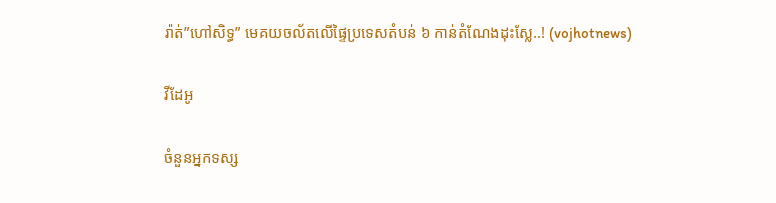រ៉ាត់”ហៅសិទ្ធ” មេគយចល័តលើផ្ទៃប្រទេសតំបន់ ៦ កាន់តំណែងដុះស្លែ..! (vojhotnews)

វីដែអូ

ចំនួនអ្នកទស្ស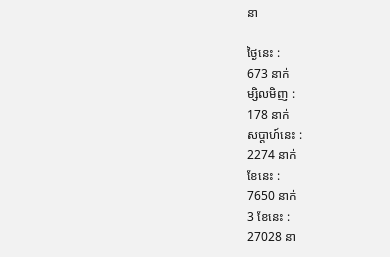នា

ថ្ងៃនេះ :
673 នាក់
ម្សិលមិញ :
178 នាក់
សប្តាហ៍នេះ :
2274 នាក់
ខែនេះ :
7650 នាក់
3 ខែនេះ :
27028 នា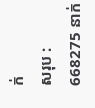ក់
សរុប :
668275 នាក់